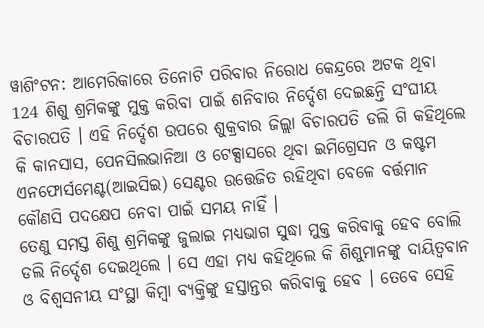ୱାଶିଂଟନ: ଆମେରିକାରେ ତିନୋଟି ପରିବାର ନିରୋଧ କେନ୍ଦ୍ରରେ ଅଟକ ଥିବା 124 ଶିଶୁ ଶ୍ରମିକଙ୍କୁ ମୁକ୍ତ କରିବା ପାଇଁ ଶନିବାର ନିର୍ଦ୍ଦେଶ ଦେଇଛନ୍ତି ସଂଘୀୟ ବିଚାରପତି । ଏହି ନିର୍ଦ୍ଦେଶ ଉପରେ ଶୁକ୍ରବାର ଜିଲ୍ଲା ବିଚାରପତି ଡଲି ଗି କହିଥିଲେ କି କାନସାସ, ପେନସିଲଭାନିଆ ଓ ଟେକ୍ସାସରେ ଥିବା ଇମିଗ୍ରେସନ ଓ କଷ୍ଟମ ଏନଫୋର୍ସମେଣ୍ଟ(ଆଇସିଇ) ସେଣ୍ଟର ଉତ୍ତେଜିତ ରହିଥିବା ବେଳେ ବର୍ତ୍ତମାନ କୌଣସି ପଦକ୍ଷେପ ନେବା ପାଇଁ ସମୟ ନାହିଁ ।
ତେଣୁ ସମସ୍ତ ଶିଶୁ ଶ୍ରମିକଙ୍କୁ ଜୁଲାଇ ମଧ୍ୟଭାଗ ସୁଦ୍ଧା ମୁକ୍ତ କରିବାକୁ ହେବ ବୋଲି ଡଲି ନିର୍ଦ୍ଦେଶ ଦେଇଥିଲେ । ସେ ଏହା ମଧ୍ୟ କହିଥିଲେ କି ଶିଶୁମାନଙ୍କୁ ଦାୟିତ୍ବବାନ ଓ ବିଶ୍ବସନୀୟ ସଂସ୍ଥା କିମ୍ବା ବ୍ୟକ୍ତିଙ୍କୁ ହସ୍ତାନ୍ତର କରିବାକୁ ହେବ । ତେବେ ସେହି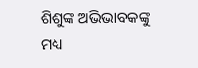ଶିଶୁଙ୍କ ଅଭିଭାବକଙ୍କୁ ମଧ୍ୟ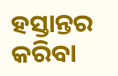ହସ୍ତାନ୍ତର କରିବା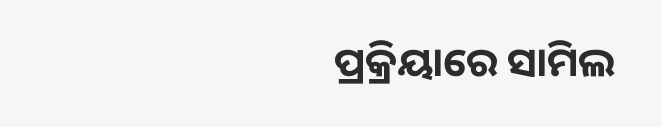ପ୍ରକ୍ରିୟାରେ ସାମିଲ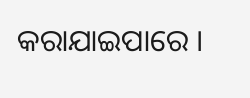କରାଯାଇପାରେ ।